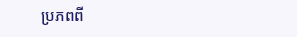ប្រភពពី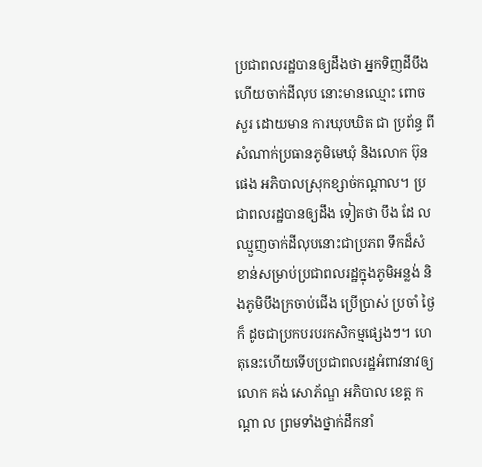ប្រជាពលរដ្ឋបានឲ្យដឹងថា អ្នកទិញដីបឹងហើយចាក់ដីលុប នោះមានឈ្មោះ ពោច សួរ ដោយមាន ការឃុបឃិត ជា ប្រព័ន្ធ ពីសំណាក់ប្រធានភូមិមេឃុំ និងលោក ប៊ុន ផេង អភិបាលស្រុកខ្សាច់កណ្តាល។ ប្រជាពលរដ្ឋបានឲ្យដឹង ទៀតថា បឹង ដែ លឈ្មួញចាក់ដីលុបនោះជាប្រភព ទឹកដ៏សំខាន់សម្រាប់ប្រជាពលរដ្ឋក្នុងភូមិអន្លង់ និងភូមិបឹងក្រចាប់ជើង ប្រើប្រាស់ ប្រចាំ ថ្ងៃក៏ ដូចជាប្រកបរបរកសិកម្មផ្សេងៗ។ ហេតុនេះហើយទើបប្រជាពលរដ្ឋអំពាវនាវឲ្យលោក គង់ សោភ័ណ្ឌ អភិបាល ខេត្ត កណ្តា ល ព្រមទាំងថ្នាក់ដឹកនាំ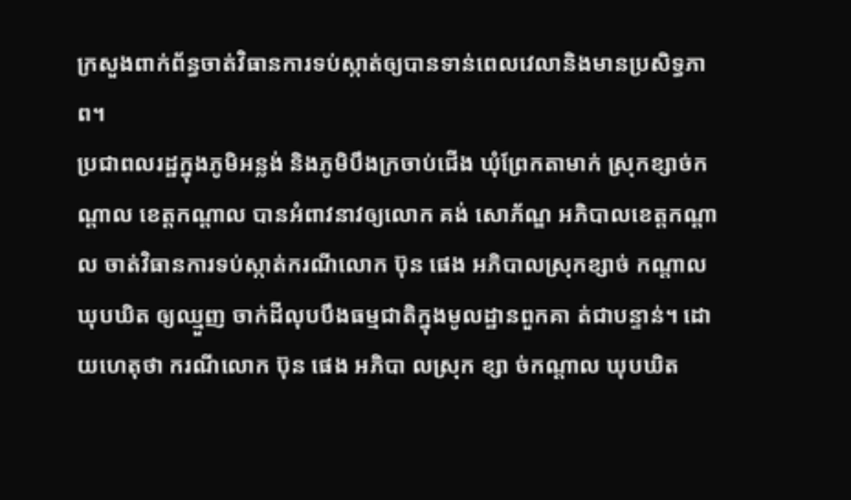ក្រសួងពាក់ព័ន្ធចាត់វិធានការទប់ស្កាត់ឲ្យបានទាន់ពេលវេលានិងមានប្រសិទ្ធភាព។
ប្រជាពលរដ្ឋក្នុងភូមិអន្លង់ និងភូមិបឹងក្រចាប់ជើង ឃុំព្រែកតាមាក់ ស្រុកខ្សាច់កណ្តាល ខេត្តកណ្តាល បានអំពាវនាវឲ្យលោក គង់ សោភ័ណ្ឌ អភិបាលខេត្តកណ្តាល ចាត់វិធានការទប់ស្កាត់ករណីលោក ប៊ុន ផេង អភិបាលស្រុកខ្សាច់ កណ្តាល ឃុបឃិត ឲ្យឈ្មួញ ចាក់ដីលុបបឹងធម្មជាតិក្នុងមូលដ្ឋានពួកគា ត់ជាបន្ទាន់។ ដោយហេតុថា ករណីលោក ប៊ុន ផេង អភិបា លស្រុក ខ្សា ច់កណ្តាល ឃុបឃិត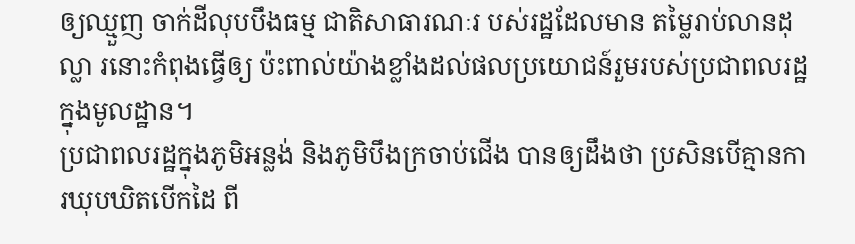ឲ្យឈ្មួញ ចាក់ដីលុបបឹងធម្ម ជាតិសាធារណៈរ បស់រដ្ឋដែលមាន តម្លៃរាប់លានដុល្លា រនោះកំពុងធ្វើឲ្យ ប៉ះពាល់យ៉ាងខ្លាំងដល់ផលប្រយោជន៍រួមរបស់ប្រជាពលរដ្ឋក្នុងមូលដ្ឋាន។
ប្រជាពលរដ្ឋក្នុងភូមិអន្លង់ និងភូមិបឹងក្រចាប់ជើង បានឲ្យដឹងថា ប្រសិនបើគ្មានកា រឃុបឃិតបើកដៃ ពី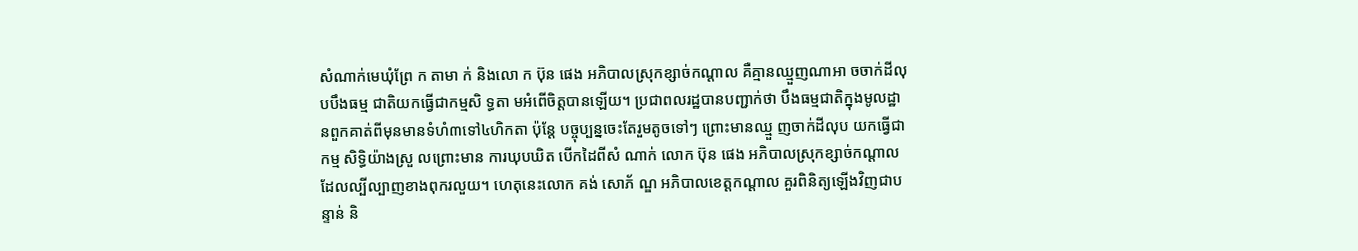សំណាក់មេឃុំព្រែ ក តាមា ក់ និងលោ ក ប៊ុន ផេង អភិបាលស្រុកខ្សាច់កណ្តាល គឺគ្មានឈ្មួញណាអា ចចាក់ដីលុបបឹងធម្ម ជាតិយកធ្វើជាកម្មសិ ទ្ធតា មអំពើចិត្តបានឡើយ។ ប្រជាពលរដ្ឋបានបញ្ជាក់ថា បឹងធម្មជាតិក្នុងមូលដ្ឋានពួកគាត់ពីមុនមានទំហំ៣ទៅ៤ហិកតា ប៉ុន្តែ បច្ចុប្បន្នចេះតែរួមតូចទៅៗ ព្រោះមានឈ្មួ ញចាក់ដីលុប យកធ្វើជាកម្ម សិទ្ធិយ៉ាងស្រួ លព្រោះមាន ការឃុបឃិត បើកដៃពីសំ ណាក់ លោក ប៊ុន ផេង អភិបាលស្រុកខ្សាច់កណ្តាល ដែលល្បីល្បាញខាងពុករលួយ។ ហេតុនេះលោក គង់ សោភ័ ណ្ឌ អភិបាលខេត្តកណ្តាល គួរពិនិត្យឡើងវិញជាបន្ទាន់ និ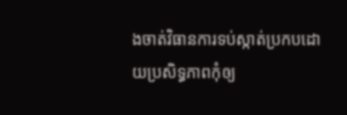ងចាត់វិធានការទប់ស្កាត់ប្រកបដោយប្រសិទ្ធភាពកុំឲ្យ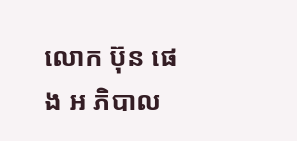លោក ប៊ុន ផេង អ ភិបាល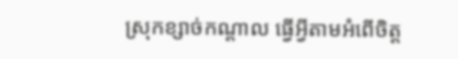ស្រុកខ្សាច់កណ្តាល ធ្វើអ្វីតាមអំពើចិត្ត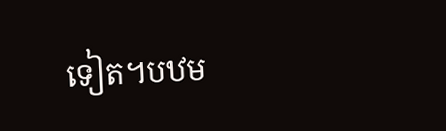ទៀត។បឋម